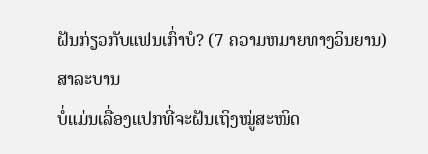ຝັນກ່ຽວກັບແຟນເກົ່າບໍ? (7 ຄວາມຫມາຍທາງວິນຍານ)
ສາລະບານ
ບໍ່ແມ່ນເລື່ອງແປກທີ່ຈະຝັນເຖິງໝູ່ສະໜິດ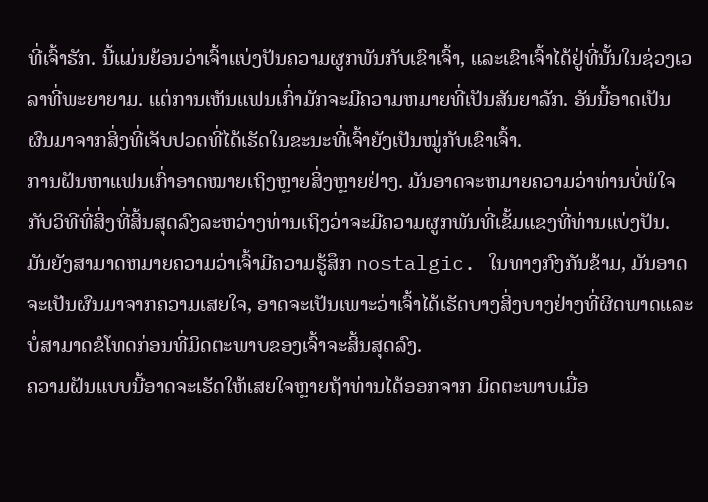ທີ່ເຈົ້າຮັກ. ນີ້ແມ່ນຍ້ອນວ່າເຈົ້າແບ່ງປັນຄວາມຜູກພັນກັບເຂົາເຈົ້າ, ແລະເຂົາເຈົ້າໄດ້ຢູ່ທີ່ນັ້ນໃນຊ່ວງເວລາທີ່ພະຍາຍາມ. ແຕ່ການເຫັນແຟນເກົ່າມັກຈະມີຄວາມຫມາຍທີ່ເປັນສັນຍາລັກ. ອັນນີ້ອາດເປັນຜົນມາຈາກສິ່ງທີ່ເຈັບປວດທີ່ໄດ້ເຮັດໃນຂະນະທີ່ເຈົ້າຍັງເປັນໝູ່ກັບເຂົາເຈົ້າ.
ການຝັນຫາແຟນເກົ່າອາດໝາຍເຖິງຫຼາຍສິ່ງຫຼາຍຢ່າງ. ມັນອາດຈະຫມາຍຄວາມວ່າທ່ານບໍ່ພໍໃຈກັບວິທີທີ່ສິ່ງທີ່ສິ້ນສຸດລົງລະຫວ່າງທ່ານເຖິງວ່າຈະມີຄວາມຜູກພັນທີ່ເຂັ້ມແຂງທີ່ທ່ານແບ່ງປັນ. ມັນຍັງສາມາດຫມາຍຄວາມວ່າເຈົ້າມີຄວາມຮູ້ສຶກ nostalgic. ໃນທາງກົງກັນຂ້າມ, ມັນອາດຈະເປັນຜົນມາຈາກຄວາມເສຍໃຈ, ອາດຈະເປັນເພາະວ່າເຈົ້າໄດ້ເຮັດບາງສິ່ງບາງຢ່າງທີ່ຜິດພາດແລະບໍ່ສາມາດຂໍໂທດກ່ອນທີ່ມິດຕະພາບຂອງເຈົ້າຈະສິ້ນສຸດລົງ.
ຄວາມຝັນແບບນີ້ອາດຈະເຮັດໃຫ້ເສຍໃຈຫຼາຍຖ້າທ່ານໄດ້ອອກຈາກ ມິດຕະພາບເມື່ອ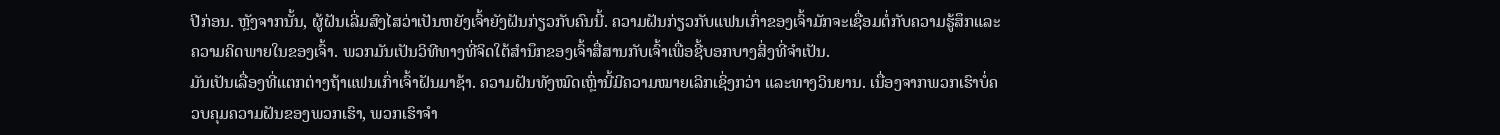ປີກ່ອນ. ຫຼັງຈາກນັ້ນ, ຜູ້ຝັນເລີ່ມສົງໄສວ່າເປັນຫຍັງເຈົ້າຍັງຝັນກ່ຽວກັບຄົນນີ້. ຄວາມຝັນກ່ຽວກັບແຟນເກົ່າຂອງເຈົ້າມັກຈະເຊື່ອມຕໍ່ກັບຄວາມຮູ້ສຶກແລະຄວາມຄິດພາຍໃນຂອງເຈົ້າ. ພວກມັນເປັນວິທີທາງທີ່ຈິດໃຕ້ສຳນຶກຂອງເຈົ້າສື່ສານກັບເຈົ້າເພື່ອຊີ້ບອກບາງສິ່ງທີ່ຈຳເປັນ.
ມັນເປັນເລື່ອງທີ່ແຕກຕ່າງຖ້າແຟນເກົ່າເຈົ້າຝັນມາຊ້າ. ຄວາມຝັນທັງໝົດເຫຼົ່ານີ້ມີຄວາມໝາຍເລິກເຊິ່ງກວ່າ ແລະທາງວິນຍານ. ເນື່ອງຈາກພວກເຮົາບໍ່ຄວບຄຸມຄວາມຝັນຂອງພວກເຮົາ, ພວກເຮົາຈໍາ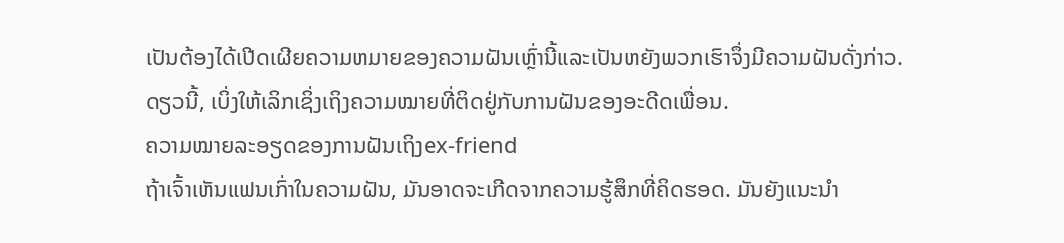ເປັນຕ້ອງໄດ້ເປີດເຜີຍຄວາມຫມາຍຂອງຄວາມຝັນເຫຼົ່ານີ້ແລະເປັນຫຍັງພວກເຮົາຈຶ່ງມີຄວາມຝັນດັ່ງກ່າວ. ດຽວນີ້, ເບິ່ງໃຫ້ເລິກເຊິ່ງເຖິງຄວາມໝາຍທີ່ຕິດຢູ່ກັບການຝັນຂອງອະດີດເພື່ອນ.
ຄວາມໝາຍລະອຽດຂອງການຝັນເຖິງex-friend
ຖ້າເຈົ້າເຫັນແຟນເກົ່າໃນຄວາມຝັນ, ມັນອາດຈະເກີດຈາກຄວາມຮູ້ສຶກທີ່ຄິດຮອດ. ມັນຍັງແນະນໍາ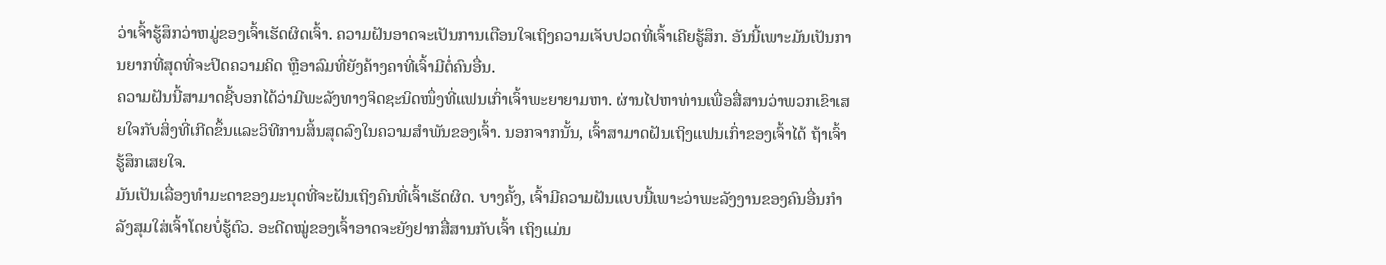ວ່າເຈົ້າຮູ້ສຶກວ່າຫມູ່ຂອງເຈົ້າເຮັດຜິດເຈົ້າ. ຄວາມຝັນອາດຈະເປັນການເຕືອນໃຈເຖິງຄວາມເຈັບປວດທີ່ເຈົ້າເຄີຍຮູ້ສຶກ. ອັນນີ້ເພາະມັນເປັນການຍາກທີ່ສຸດທີ່ຈະປິດຄວາມຄິດ ຫຼືອາລົມທີ່ຍັງຄ້າງຄາທີ່ເຈົ້າມີຕໍ່ຄົນອື່ນ.
ຄວາມຝັນນີ້ສາມາດຊີ້ບອກໄດ້ວ່າມີພະລັງທາງຈິດຊະນິດໜຶ່ງທີ່ແຟນເກົ່າເຈົ້າພະຍາຍາມຫາ. ຜ່ານໄປຫາທ່ານເພື່ອສື່ສານວ່າພວກເຂົາເສຍໃຈກັບສິ່ງທີ່ເກີດຂຶ້ນແລະວິທີການສິ້ນສຸດລົງໃນຄວາມສໍາພັນຂອງເຈົ້າ. ນອກຈາກນັ້ນ, ເຈົ້າສາມາດຝັນເຖິງແຟນເກົ່າຂອງເຈົ້າໄດ້ ຖ້າເຈົ້າຮູ້ສຶກເສຍໃຈ.
ມັນເປັນເລື່ອງທຳມະດາຂອງມະນຸດທີ່ຈະຝັນເຖິງຄົນທີ່ເຈົ້າເຮັດຜິດ. ບາງຄັ້ງ, ເຈົ້າມີຄວາມຝັນແບບນີ້ເພາະວ່າພະລັງງານຂອງຄົນອື່ນກໍາລັງສຸມໃສ່ເຈົ້າໂດຍບໍ່ຮູ້ຕົວ. ອະດີດໝູ່ຂອງເຈົ້າອາດຈະຍັງຢາກສື່ສານກັບເຈົ້າ ເຖິງແມ່ນ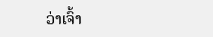ວ່າເຈົ້າ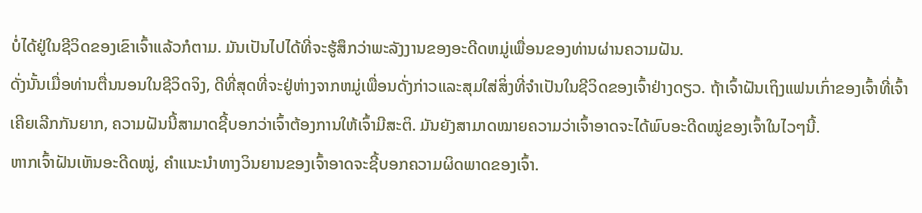ບໍ່ໄດ້ຢູ່ໃນຊີວິດຂອງເຂົາເຈົ້າແລ້ວກໍຕາມ. ມັນເປັນໄປໄດ້ທີ່ຈະຮູ້ສຶກວ່າພະລັງງານຂອງອະດີດຫມູ່ເພື່ອນຂອງທ່ານຜ່ານຄວາມຝັນ.
ດັ່ງນັ້ນເມື່ອທ່ານຕື່ນນອນໃນຊີວິດຈິງ, ດີທີ່ສຸດທີ່ຈະຢູ່ຫ່າງຈາກຫມູ່ເພື່ອນດັ່ງກ່າວແລະສຸມໃສ່ສິ່ງທີ່ຈໍາເປັນໃນຊີວິດຂອງເຈົ້າຢ່າງດຽວ. ຖ້າເຈົ້າຝັນເຖິງແຟນເກົ່າຂອງເຈົ້າທີ່ເຈົ້າເຄີຍເລີກກັນຍາກ, ຄວາມຝັນນີ້ສາມາດຊີ້ບອກວ່າເຈົ້າຕ້ອງການໃຫ້ເຈົ້າມີສະຕິ. ມັນຍັງສາມາດໝາຍຄວາມວ່າເຈົ້າອາດຈະໄດ້ພົບອະດີດໝູ່ຂອງເຈົ້າໃນໄວໆນີ້.
ຫາກເຈົ້າຝັນເຫັນອະດີດໝູ່, ຄຳແນະນຳທາງວິນຍານຂອງເຈົ້າອາດຈະຊີ້ບອກຄວາມຜິດພາດຂອງເຈົ້າ.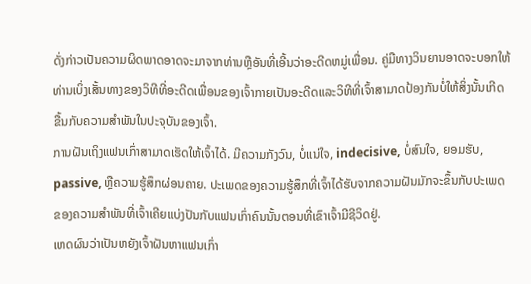ດັ່ງກ່າວເປັນຄວາມຜິດພາດອາດຈະມາຈາກທ່ານຫຼືອັນທີ່ເອີ້ນວ່າອະດີດຫມູ່ເພື່ອນ. ຄູ່ມືທາງວິນຍານອາດຈະບອກໃຫ້ທ່ານເບິ່ງເສັ້ນທາງຂອງວິທີທີ່ອະດີດເພື່ອນຂອງເຈົ້າກາຍເປັນອະດີດແລະວິທີທີ່ເຈົ້າສາມາດປ້ອງກັນບໍ່ໃຫ້ສິ່ງນັ້ນເກີດຂື້ນກັບຄວາມສໍາພັນໃນປະຈຸບັນຂອງເຈົ້າ.
ການຝັນເຖິງແຟນເກົ່າສາມາດເຮັດໃຫ້ເຈົ້າໄດ້. ມີຄວາມກັງວົນ, ບໍ່ແນ່ໃຈ, indecisive, ບໍ່ສົນໃຈ, ຍອມຮັບ, passive, ຫຼືຄວາມຮູ້ສຶກຜ່ອນຄາຍ. ປະເພດຂອງຄວາມຮູ້ສຶກທີ່ເຈົ້າໄດ້ຮັບຈາກຄວາມຝັນມັກຈະຂຶ້ນກັບປະເພດຂອງຄວາມສຳພັນທີ່ເຈົ້າເຄີຍແບ່ງປັນກັບແຟນເກົ່າຄົນນັ້ນຕອນທີ່ເຂົາເຈົ້າມີຊີວິດຢູ່.
ເຫດຜົນວ່າເປັນຫຍັງເຈົ້າຝັນຫາແຟນເກົ່າ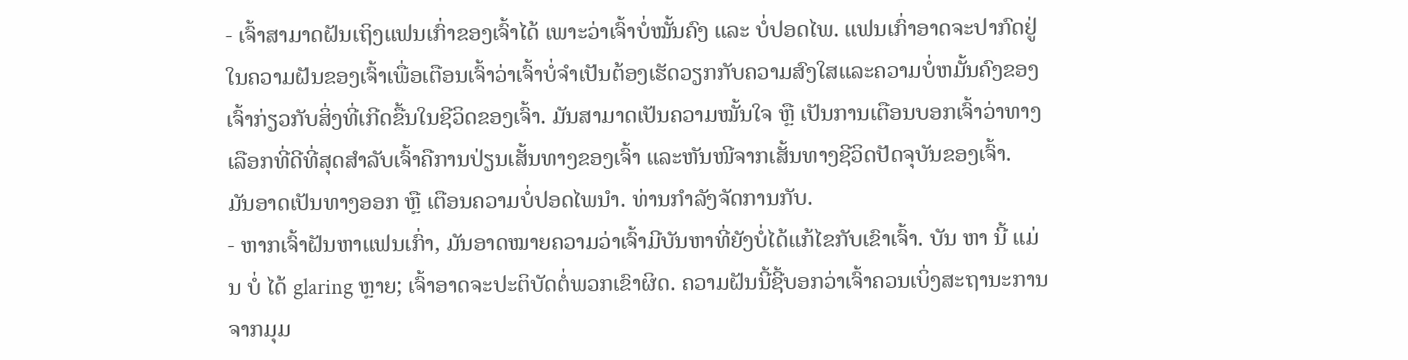- ເຈົ້າສາມາດຝັນເຖິງແຟນເກົ່າຂອງເຈົ້າໄດ້ ເພາະວ່າເຈົ້າບໍ່ໝັ້ນຄົງ ແລະ ບໍ່ປອດໄພ. ແຟນເກົ່າອາດຈະປາກົດຢູ່ໃນຄວາມຝັນຂອງເຈົ້າເພື່ອເຕືອນເຈົ້າວ່າເຈົ້າບໍ່ຈໍາເປັນຕ້ອງເຮັດວຽກກັບຄວາມສົງໃສແລະຄວາມບໍ່ຫມັ້ນຄົງຂອງເຈົ້າກ່ຽວກັບສິ່ງທີ່ເກີດຂື້ນໃນຊີວິດຂອງເຈົ້າ. ມັນສາມາດເປັນຄວາມໝັ້ນໃຈ ຫຼື ເປັນການເຕືອນບອກເຈົ້າວ່າທາງເລືອກທີ່ດີທີ່ສຸດສຳລັບເຈົ້າຄືການປ່ຽນເສັ້ນທາງຂອງເຈົ້າ ແລະຫັນໜີຈາກເສັ້ນທາງຊີວິດປັດຈຸບັນຂອງເຈົ້າ.
ມັນອາດເປັນທາງອອກ ຫຼື ເຕືອນຄວາມບໍ່ປອດໄພນຳ. ທ່ານກຳລັງຈັດການກັບ.
- ຫາກເຈົ້າຝັນຫາແຟນເກົ່າ, ມັນອາດໝາຍຄວາມວ່າເຈົ້າມີບັນຫາທີ່ຍັງບໍ່ໄດ້ແກ້ໄຂກັບເຂົາເຈົ້າ. ບັນ ຫາ ນີ້ ແມ່ນ ບໍ່ ໄດ້ glaring ຫຼາຍ; ເຈົ້າອາດຈະປະຕິບັດຕໍ່ພວກເຂົາຜິດ. ຄວາມຝັນນີ້ຊີ້ບອກວ່າເຈົ້າຄວນເບິ່ງສະຖານະການຈາກມຸມ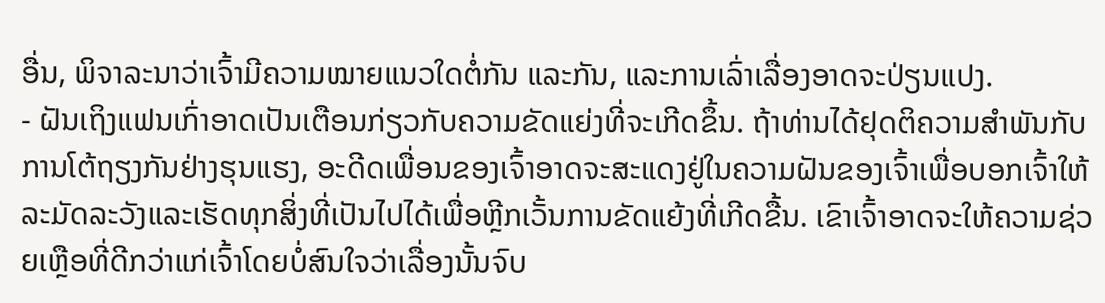ອື່ນ, ພິຈາລະນາວ່າເຈົ້າມີຄວາມໝາຍແນວໃດຕໍ່ກັນ ແລະກັນ, ແລະການເລົ່າເລື່ອງອາດຈະປ່ຽນແປງ.
- ຝັນເຖິງແຟນເກົ່າອາດເປັນເຕືອນກ່ຽວກັບຄວາມຂັດແຍ່ງທີ່ຈະເກີດຂຶ້ນ. ຖ້າທ່ານໄດ້ຢຸດຕິຄວາມສໍາພັນກັບການໂຕ້ຖຽງກັນຢ່າງຮຸນແຮງ, ອະດີດເພື່ອນຂອງເຈົ້າອາດຈະສະແດງຢູ່ໃນຄວາມຝັນຂອງເຈົ້າເພື່ອບອກເຈົ້າໃຫ້ລະມັດລະວັງແລະເຮັດທຸກສິ່ງທີ່ເປັນໄປໄດ້ເພື່ອຫຼີກເວັ້ນການຂັດແຍ້ງທີ່ເກີດຂື້ນ. ເຂົາເຈົ້າອາດຈະໃຫ້ຄວາມຊ່ວຍເຫຼືອທີ່ດີກວ່າແກ່ເຈົ້າໂດຍບໍ່ສົນໃຈວ່າເລື່ອງນັ້ນຈົບ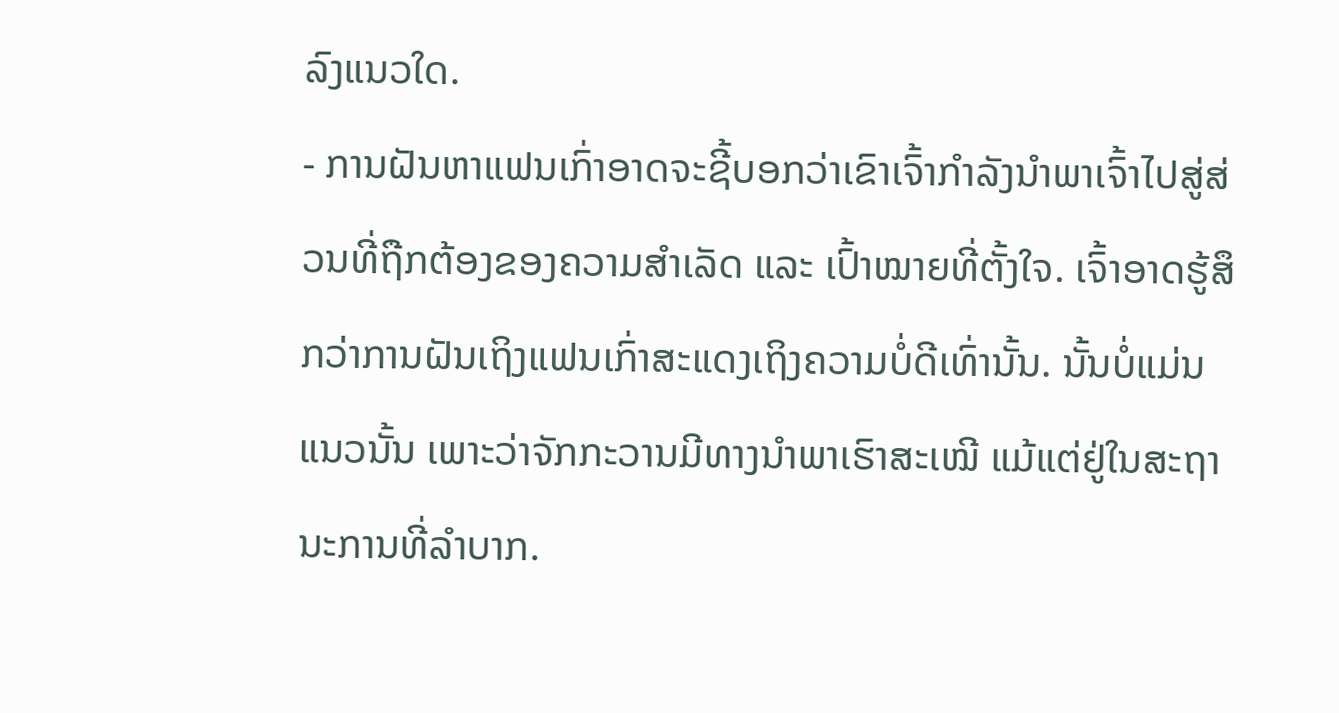ລົງແນວໃດ.
- ການຝັນຫາແຟນເກົ່າອາດຈະຊີ້ບອກວ່າເຂົາເຈົ້າກຳລັງນຳພາເຈົ້າໄປສູ່ສ່ວນທີ່ຖືກຕ້ອງຂອງຄວາມສຳເລັດ ແລະ ເປົ້າໝາຍທີ່ຕັ້ງໃຈ. ເຈົ້າອາດຮູ້ສຶກວ່າການຝັນເຖິງແຟນເກົ່າສະແດງເຖິງຄວາມບໍ່ດີເທົ່ານັ້ນ. ນັ້ນບໍ່ແມ່ນແນວນັ້ນ ເພາະວ່າຈັກກະວານມີທາງນຳພາເຮົາສະເໝີ ແມ້ແຕ່ຢູ່ໃນສະຖານະການທີ່ລຳບາກ.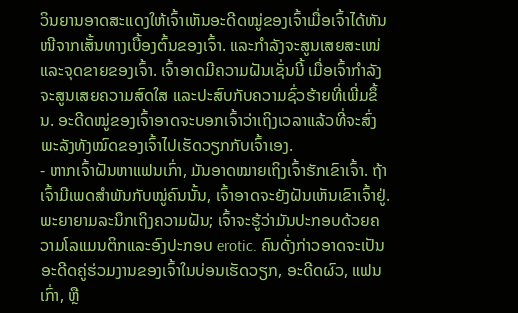ວິນຍານອາດສະແດງໃຫ້ເຈົ້າເຫັນອະດີດໝູ່ຂອງເຈົ້າເມື່ອເຈົ້າໄດ້ຫັນໜີຈາກເສັ້ນທາງເບື້ອງຕົ້ນຂອງເຈົ້າ. ແລະກຳລັງຈະສູນເສຍສະເໜ່ ແລະຈຸດຂາຍຂອງເຈົ້າ. ເຈົ້າອາດມີຄວາມຝັນເຊັ່ນນີ້ ເມື່ອເຈົ້າກຳລັງຈະສູນເສຍຄວາມສົດໃສ ແລະປະສົບກັບຄວາມຊົ່ວຮ້າຍທີ່ເພີ່ມຂຶ້ນ. ອະດີດໝູ່ຂອງເຈົ້າອາດຈະບອກເຈົ້າວ່າເຖິງເວລາແລ້ວທີ່ຈະສົ່ງພະລັງທັງໝົດຂອງເຈົ້າໄປເຮັດວຽກກັບເຈົ້າເອງ.
- ຫາກເຈົ້າຝັນຫາແຟນເກົ່າ, ມັນອາດໝາຍເຖິງເຈົ້າຮັກເຂົາເຈົ້າ. ຖ້າເຈົ້າມີເພດສຳພັນກັບໝູ່ຄົນນັ້ນ, ເຈົ້າອາດຈະຍັງຝັນເຫັນເຂົາເຈົ້າຢູ່. ພະຍາຍາມລະນຶກເຖິງຄວາມຝັນ; ເຈົ້າຈະຮູ້ວ່າມັນປະກອບດ້ວຍຄວາມໂລແມນຕິກແລະອົງປະກອບ erotic. ຄົນດັ່ງກ່າວອາດຈະເປັນອະດີດຄູ່ຮ່ວມງານຂອງເຈົ້າໃນບ່ອນເຮັດວຽກ, ອະດີດຜົວ, ແຟນເກົ່າ, ຫຼື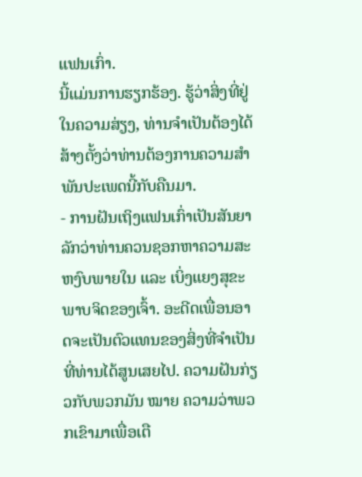ແຟນເກົ່າ.
ນີ້ແມ່ນການຮຽກຮ້ອງ. ຮູ້ວ່າສິ່ງທີ່ຢູ່ໃນຄວາມສ່ຽງ, ທ່ານຈໍາເປັນຕ້ອງໄດ້ສ້າງຕັ້ງວ່າທ່ານຕ້ອງການຄວາມສຳພັນປະເພດນີ້ກັບຄືນມາ.
- ການຝັນເຖິງແຟນເກົ່າເປັນສັນຍາລັກວ່າທ່ານຄວນຊອກຫາຄວາມສະຫງົບພາຍໃນ ແລະ ເບິ່ງແຍງສຸຂະພາບຈິດຂອງເຈົ້າ. ອະດີດເພື່ອນອາດຈະເປັນຕົວແທນຂອງສິ່ງທີ່ຈໍາເປັນທີ່ທ່ານໄດ້ສູນເສຍໄປ. ຄວາມຝັນກ່ຽວກັບພວກມັນ ໝາຍ ຄວາມວ່າພວກເຂົາມາເພື່ອເຕື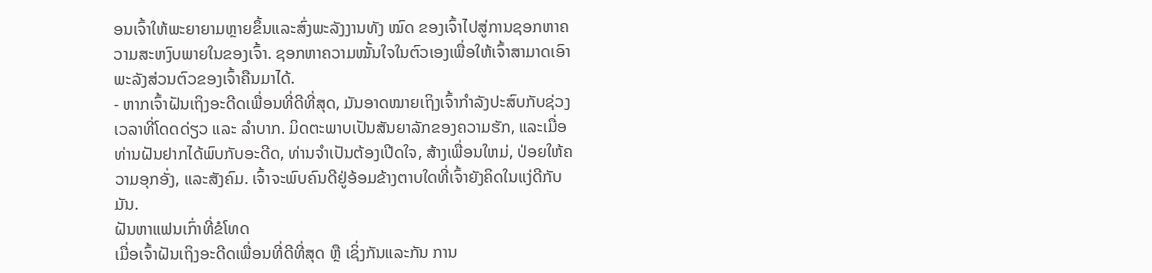ອນເຈົ້າໃຫ້ພະຍາຍາມຫຼາຍຂຶ້ນແລະສົ່ງພະລັງງານທັງ ໝົດ ຂອງເຈົ້າໄປສູ່ການຊອກຫາຄວາມສະຫງົບພາຍໃນຂອງເຈົ້າ. ຊອກຫາຄວາມໝັ້ນໃຈໃນຕົວເອງເພື່ອໃຫ້ເຈົ້າສາມາດເອົາພະລັງສ່ວນຕົວຂອງເຈົ້າຄືນມາໄດ້.
- ຫາກເຈົ້າຝັນເຖິງອະດີດເພື່ອນທີ່ດີທີ່ສຸດ, ມັນອາດໝາຍເຖິງເຈົ້າກຳລັງປະສົບກັບຊ່ວງເວລາທີ່ໂດດດ່ຽວ ແລະ ລຳບາກ. ມິດຕະພາບເປັນສັນຍາລັກຂອງຄວາມຮັກ, ແລະເມື່ອທ່ານຝັນຢາກໄດ້ພົບກັບອະດີດ, ທ່ານຈໍາເປັນຕ້ອງເປີດໃຈ, ສ້າງເພື່ອນໃຫມ່, ປ່ອຍໃຫ້ຄວາມອຸກອັ່ງ, ແລະສັງຄົມ. ເຈົ້າຈະພົບຄົນດີຢູ່ອ້ອມຂ້າງຕາບໃດທີ່ເຈົ້າຍັງຄິດໃນແງ່ດີກັບມັນ.
ຝັນຫາແຟນເກົ່າທີ່ຂໍໂທດ
ເມື່ອເຈົ້າຝັນເຖິງອະດີດເພື່ອນທີ່ດີທີ່ສຸດ ຫຼື ເຊິ່ງກັນແລະກັນ ການ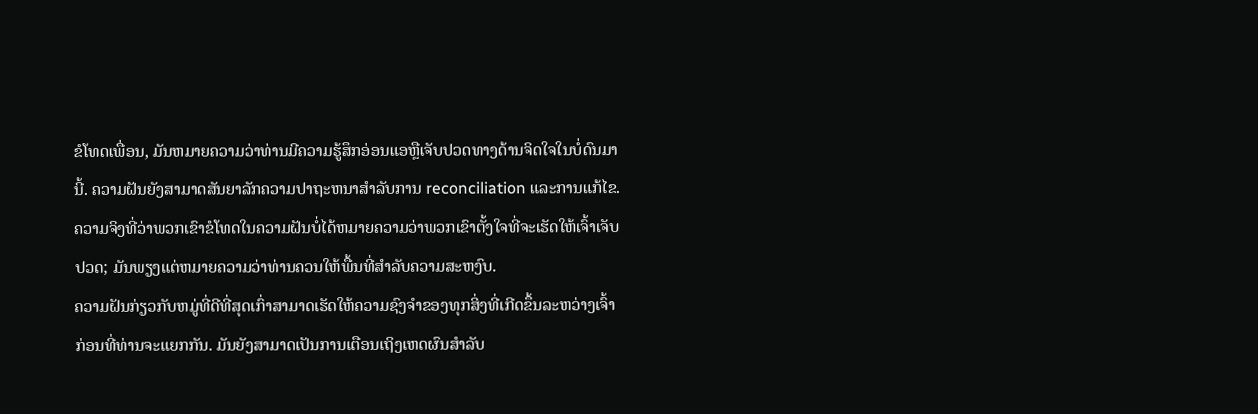ຂໍໂທດເພື່ອນ, ມັນຫມາຍຄວາມວ່າທ່ານມີຄວາມຮູ້ສຶກອ່ອນແອຫຼືເຈັບປວດທາງດ້ານຈິດໃຈໃນບໍ່ດົນມານີ້. ຄວາມຝັນຍັງສາມາດສັນຍາລັກຄວາມປາຖະຫນາສໍາລັບການ reconciliation ແລະການແກ້ໄຂ. ຄວາມຈິງທີ່ວ່າພວກເຂົາຂໍໂທດໃນຄວາມຝັນບໍ່ໄດ້ຫມາຍຄວາມວ່າພວກເຂົາຕັ້ງໃຈທີ່ຈະເຮັດໃຫ້ເຈົ້າເຈັບປວດ; ມັນພຽງແຕ່ຫມາຍຄວາມວ່າທ່ານຄວນໃຫ້ພື້ນທີ່ສໍາລັບຄວາມສະຫງົບ.
ຄວາມຝັນກ່ຽວກັບຫມູ່ທີ່ດີທີ່ສຸດເກົ່າສາມາດເຮັດໃຫ້ຄວາມຊົງຈໍາຂອງທຸກສິ່ງທີ່ເກີດຂຶ້ນລະຫວ່າງເຈົ້າກ່ອນທີ່ທ່ານຈະແຍກກັນ. ມັນຍັງສາມາດເປັນການເຕືອນເຖິງເຫດຜົນສໍາລັບ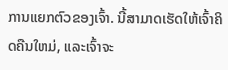ການແຍກຕົວຂອງເຈົ້າ. ນີ້ສາມາດເຮັດໃຫ້ເຈົ້າຄິດຄືນໃຫມ່, ແລະເຈົ້າຈະ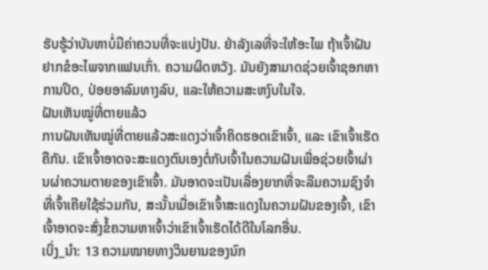ຮັບຮູ້ວ່າບັນຫາບໍ່ມີຄ່າຄວນທີ່ຈະແບ່ງປັນ. ຢ່າລັງເລທີ່ຈະໃຫ້ອະໄພ ຖ້າເຈົ້າຝັນຢາກຂໍອະໄພຈາກແຟນເກົ່າ. ຄວາມຜິດຫວັງ. ມັນຍັງສາມາດຊ່ວຍເຈົ້າຊອກຫາການປິດ, ປ່ອຍອາລົມທາງລົບ, ແລະໃຫ້ຄວາມສະຫງົບໃນໃຈ.
ຝັນເຫັນໝູ່ທີ່ຕາຍແລ້ວ
ການຝັນເຫັນໝູ່ທີ່ຕາຍແລ້ວສະແດງວ່າເຈົ້າຄິດຮອດເຂົາເຈົ້າ, ແລະ ເຂົາເຈົ້າເຮັດຄືກັນ. ເຂົາເຈົ້າອາດຈະສະແດງຕົນເອງຕໍ່ກັບເຈົ້າໃນຄວາມຝັນເພື່ອຊ່ວຍເຈົ້າຜ່ານຜ່າຄວາມຕາຍຂອງເຂົາເຈົ້າ. ມັນອາດຈະເປັນເລື່ອງຍາກທີ່ຈະລືມຄວາມຊົງຈຳທີ່ເຈົ້າເຄີຍໃຊ້ຮ່ວມກັນ, ສະນັ້ນເມື່ອເຂົາເຈົ້າສະແດງໃນຄວາມຝັນຂອງເຈົ້າ, ເຂົາເຈົ້າອາດຈະສົ່ງຂໍ້ຄວາມຫາເຈົ້າວ່າເຂົາເຈົ້າເຮັດໄດ້ດີໃນໂລກອື່ນ.
ເບິ່ງ_ນຳ: 13 ຄວາມໝາຍທາງວິນຍານຂອງນົກ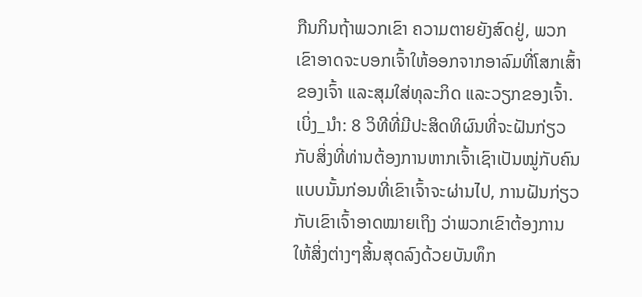ກືນກິນຖ້າພວກເຂົາ ຄວາມຕາຍຍັງສົດຢູ່, ພວກເຂົາອາດຈະບອກເຈົ້າໃຫ້ອອກຈາກອາລົມທີ່ໂສກເສົ້າຂອງເຈົ້າ ແລະສຸມໃສ່ທຸລະກິດ ແລະວຽກຂອງເຈົ້າ.
ເບິ່ງ_ນຳ: 8 ວິທີທີ່ມີປະສິດທິຜົນທີ່ຈະຝັນກ່ຽວກັບສິ່ງທີ່ທ່ານຕ້ອງການຫາກເຈົ້າເຊົາເປັນໝູ່ກັບຄົນແບບນັ້ນກ່ອນທີ່ເຂົາເຈົ້າຈະຜ່ານໄປ, ການຝັນກ່ຽວກັບເຂົາເຈົ້າອາດໝາຍເຖິງ ວ່າພວກເຂົາຕ້ອງການໃຫ້ສິ່ງຕ່າງໆສິ້ນສຸດລົງດ້ວຍບັນທຶກ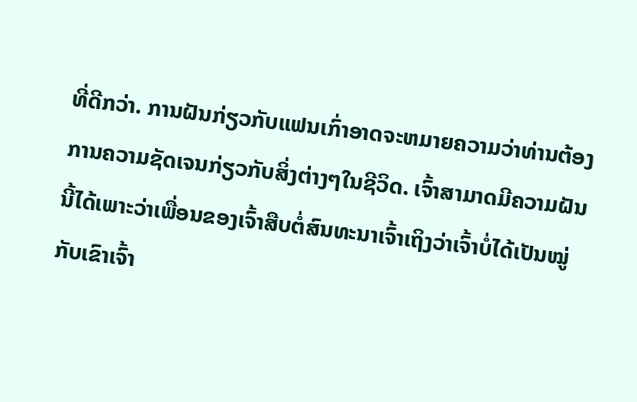ທີ່ດີກວ່າ. ການຝັນກ່ຽວກັບແຟນເກົ່າອາດຈະຫມາຍຄວາມວ່າທ່ານຕ້ອງການຄວາມຊັດເຈນກ່ຽວກັບສິ່ງຕ່າງໆໃນຊີວິດ. ເຈົ້າສາມາດມີຄວາມຝັນນີ້ໄດ້ເພາະວ່າເພື່ອນຂອງເຈົ້າສືບຕໍ່ສົນທະນາເຈົ້າເຖິງວ່າເຈົ້າບໍ່ໄດ້ເປັນໝູ່ກັບເຂົາເຈົ້າ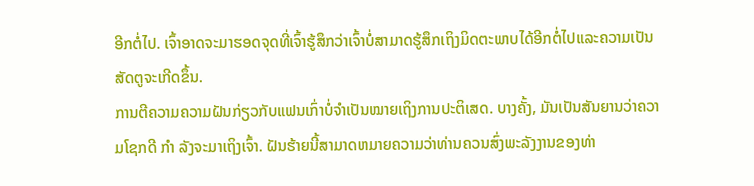ອີກຕໍ່ໄປ. ເຈົ້າອາດຈະມາຮອດຈຸດທີ່ເຈົ້າຮູ້ສຶກວ່າເຈົ້າບໍ່ສາມາດຮູ້ສຶກເຖິງມິດຕະພາບໄດ້ອີກຕໍ່ໄປແລະຄວາມເປັນສັດຕູຈະເກີດຂຶ້ນ.
ການຕີຄວາມຄວາມຝັນກ່ຽວກັບແຟນເກົ່າບໍ່ຈໍາເປັນໝາຍເຖິງການປະຕິເສດ. ບາງຄັ້ງ, ມັນເປັນສັນຍານວ່າຄວາມໂຊກດີ ກຳ ລັງຈະມາເຖິງເຈົ້າ. ຝັນຮ້າຍນີ້ສາມາດຫມາຍຄວາມວ່າທ່ານຄວນສົ່ງພະລັງງານຂອງທ່າ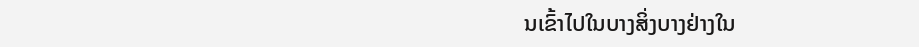ນເຂົ້າໄປໃນບາງສິ່ງບາງຢ່າງໃນ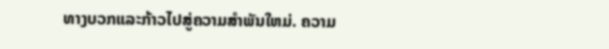ທາງບວກແລະກ້າວໄປສູ່ຄວາມສໍາພັນໃຫມ່. ຄວາມ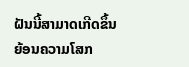ຝັນນີ້ສາມາດເກີດຂຶ້ນຍ້ອນຄວາມໂສກ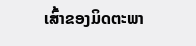ເສົ້າຂອງມິດຕະພາ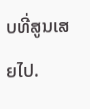ບທີ່ສູນເສຍໄປ.